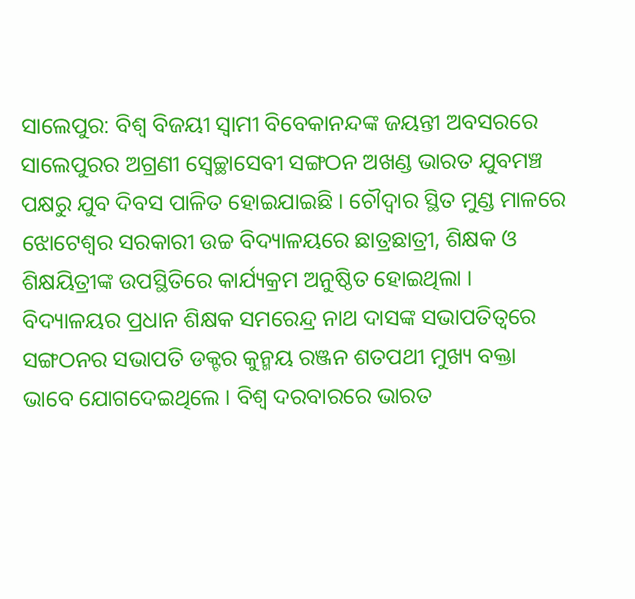ସାଲେପୁର: ବିଶ୍ୱ ବିଜୟୀ ସ୍ୱାମୀ ବିବେକାନନ୍ଦଙ୍କ ଜୟନ୍ତୀ ଅବସରରେ ସାଲେପୁରର ଅଗ୍ରଣୀ ସ୍ୱେଚ୍ଛାସେବୀ ସଙ୍ଗଠନ ଅଖଣ୍ଡ ଭାରତ ଯୁବମଞ୍ଚ ପକ୍ଷରୁ ଯୁବ ଦିବସ ପାଳିତ ହୋଇଯାଇଛି । ଚୌଦ୍ୱାର ସ୍ଥିତ ମୁଣ୍ଡ ମାଳରେ ଝୋଟେଶ୍ୱର ସରକାରୀ ଉଚ୍ଚ ବିଦ୍ୟାଳୟରେ ଛାତ୍ରଛାତ୍ରୀ, ଶିକ୍ଷକ ଓ ଶିକ୍ଷୟିତ୍ରୀଙ୍କ ଉପସ୍ଥିତିରେ କାର୍ଯ୍ୟକ୍ରମ ଅନୁଷ୍ଠିତ ହୋଇଥିଲା ।
ବିଦ୍ୟାଳୟର ପ୍ରଧାନ ଶିକ୍ଷକ ସମରେନ୍ଦ୍ର ନାଥ ଦାସଙ୍କ ସଭାପତିତ୍ୱରେ ସଙ୍ଗଠନର ସଭାପତି ଡକ୍ଟର କୁନ୍ମୟ ରଞ୍ଜନ ଶତପଥୀ ମୁଖ୍ୟ ବକ୍ତା ଭାବେ ଯୋଗଦେଇଥିଲେ । ବିଶ୍ୱ ଦରବାରରେ ଭାରତ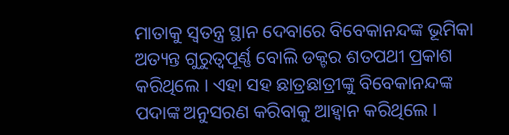ମାତାକୁ ସ୍ୱତନ୍ତ୍ର ସ୍ଥାନ ଦେବାରେ ବିବେକାନନ୍ଦଙ୍କ ଭୂମିକା ଅତ୍ୟନ୍ତ ଗୁରୁତ୍ୱପୂର୍ଣ୍ଣ ବୋଲି ଡକ୍ଟର ଶତପଥୀ ପ୍ରକାଶ କରିଥିଲେ । ଏହା ସହ ଛାତ୍ରଛାତ୍ରୀଙ୍କୁ ବିବେକାନନ୍ଦଙ୍କ ପଦାଙ୍କ ଅନୁସରଣ କରିବାକୁ ଆହ୍ୱାନ କରିଥିଲେ ।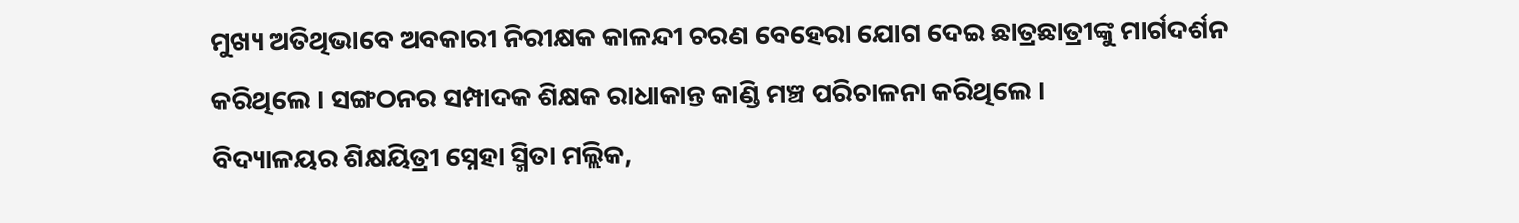ମୁଖ୍ୟ ଅତିଥିଭାବେ ଅବକାରୀ ନିରୀକ୍ଷକ କାଳନ୍ଦୀ ଚରଣ ବେହେରା ଯୋଗ ଦେଇ ଛାତ୍ରଛାତ୍ରୀଙ୍କୁ ମାର୍ଗଦର୍ଶନ କରିଥିଲେ । ସଙ୍ଗଠନର ସମ୍ପାଦକ ଶିକ୍ଷକ ରାଧାକାନ୍ତ କାଣ୍ଡି ମଞ୍ଚ ପରିଚାଳନା କରିଥିଲେ ।
ବିଦ୍ୟାଳୟର ଶିକ୍ଷୟିତ୍ରୀ ସ୍ନେହା ସ୍ମିତା ମଲ୍ଲିକ,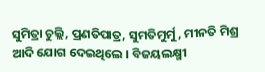ସୁମିତ୍ରା ଚୁଲ୍ଲି, ପ୍ରଣତିପାତ୍ର, ସୁମତିମୁର୍ମୁ, ମୀନତି ମିଶ୍ର ଆଦି ଯୋଗ ଦେଇଥିଲେ । ବିଜୟଲକ୍ଷ୍ମୀ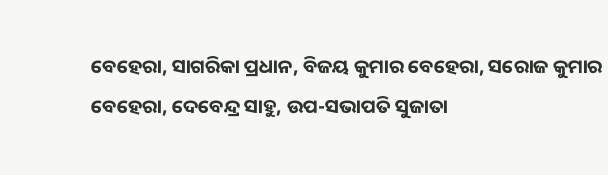ବେହେରା, ସାଗରିକା ପ୍ରଧାନ, ବିଜୟ କୁମାର ବେହେରା, ସରୋଜ କୁମାର ବେହେରା, ଦେବେନ୍ଦ୍ର ସାହୁ, ଉପ-ସଭାପତି ସୁଜାତା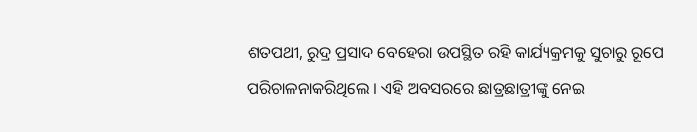ଶତପଥୀ, ରୁଦ୍ର ପ୍ରସାଦ ବେହେରା ଉପସ୍ଥିତ ରହି କାର୍ଯ୍ୟକ୍ରମକୁ ସୁଚାରୁ ରୂପେ ପରିଚାଳନାକରିଥିଲେ । ଏହି ଅବସରରେ ଛାତ୍ରଛାତ୍ରୀଙ୍କୁ ନେଇ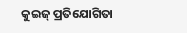କୁଇଜ୍ ପ୍ରତିଯୋଗିତା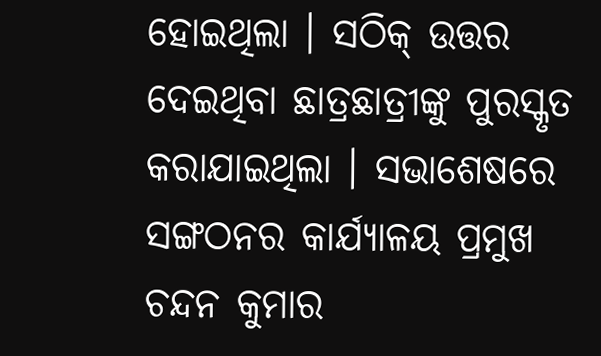ହୋଇଥିଲା । ସଠିକ୍ ଉତ୍ତର ଦେଇଥିବା ଛାତ୍ରଛାତ୍ରୀଙ୍କୁ ପୁରସ୍କୃତ କରାଯାଇଥିଲା । ସଭାଶେଷରେ ସଙ୍ଗଠନର କାର୍ଯ୍ୟାଳୟ ପ୍ରମୁଖ ଚନ୍ଦନ କୁମାର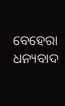ବେହେରା ଧନ୍ୟବାଦ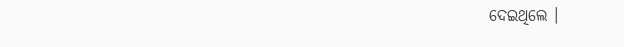ଦେଇଥିଲେ ।